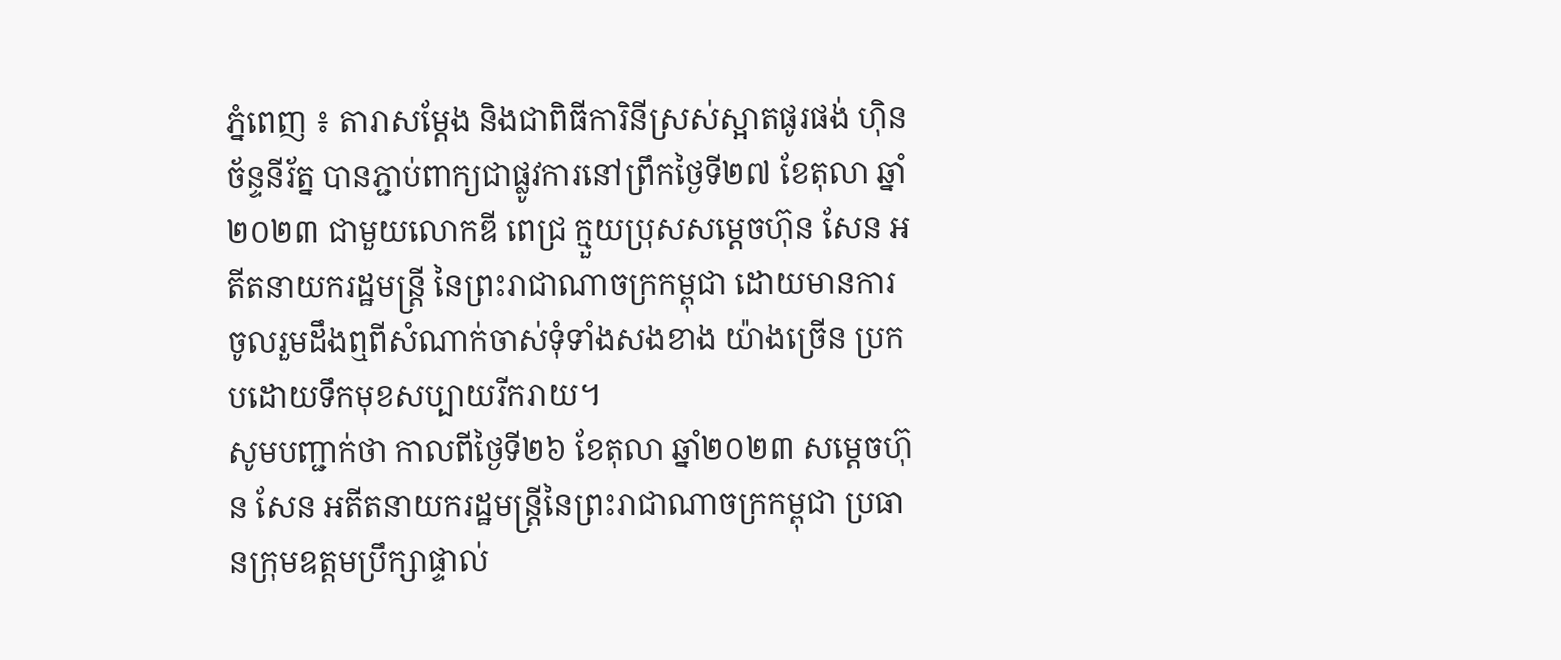ភ្នំពេញ ៖ តារាសម្ដែង និងជាពិធីការិនីស្រស់ស្អាតផូរផង់ ហ៊ិន ច័ន្ទនីរ័ត្ន បានភ្ជាប់ពាក្យជាផ្លូវការនៅព្រឹកថ្ងៃទី២៧ ខែតុលា ឆ្នាំ២០២៣ ជាមួយលោកឌី ពេជ្រ ក្មួយប្រុសសម្តេចហ៊ុន សែន អតីតនាយករដ្ឋមន្ត្រី នៃព្រះរាជាណាចក្រកម្ពុជា ដោយមានការចូលរួមដឹងឮពីសំណាក់ចាស់ទុំទាំងសងខាង យ៉ាងច្រើន ប្រកបដោយទឹកមុខសប្បាយរីករាយ។
សូមបញ្ជាក់ថា កាលពីថ្ងៃទី២៦ ខែតុលា ឆ្នាំ២០២៣ សម្តេចហ៊ុន សែន អតីតនាយករដ្ឋមន្ត្រីនៃព្រះរាជាណាចក្រកម្ពុជា ប្រធានក្រុមឧត្តមប្រឹក្សាផ្ទាល់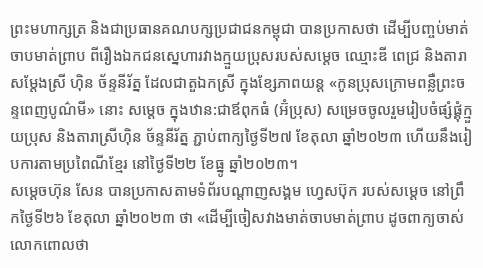ព្រះមហាក្សត្រ និងជាប្រធានគណបក្សប្រជាជនកម្ពុជា បានប្រកាសថា ដើម្បីបញ្ចប់មាត់ចាបមាត់ព្រាប ពីរឿងឯកជនស្នេហារវាងក្មួយប្រុសរបស់សម្តេច ឈ្មោះឌី ពេជ្រ និងតារាសម្តែងស្រី ហ៊ិន ច័ន្ទនីរ័ត្ន ដែលជាតួឯកស្រី ក្នុងខ្សែភាពយន្ត «កូនប្រុសក្រោមពន្លឺព្រះចន្ទពេញបូណ៌មី» នោះ សម្តេច ក្នុងឋាន:ជាឪពុកធំ (អ៊ំប្រុស) សម្រេចចូលរួមរៀបចំផ្សំផ្គុំក្មួយប្រុស និងតារាស្រីហ៊ិន ច័ន្ទនីរ័ត្ន ភ្ជាប់ពាក្យថ្ងៃទី២៧ ខែតុលា ឆ្នាំ២០២៣ ហើយនឹងរៀបការតាមប្រពៃណីខ្មែរ នៅថ្ងៃទី២២ ខែធ្នូ ឆ្នាំ២០២៣។
សម្តេចហ៊ុន សែន បានប្រកាសតាមទំព័របណ្តាញសង្គម ហ្វេសប៊ុក របស់សម្តេច នៅព្រឹកថ្ងៃទី២៦ ខែតុលា ឆ្នាំ២០២៣ ថា «ដើម្បីចៀសវាងមាត់ចាបមាត់ព្រាប ដូចពាក្យចាស់លោកពោលថា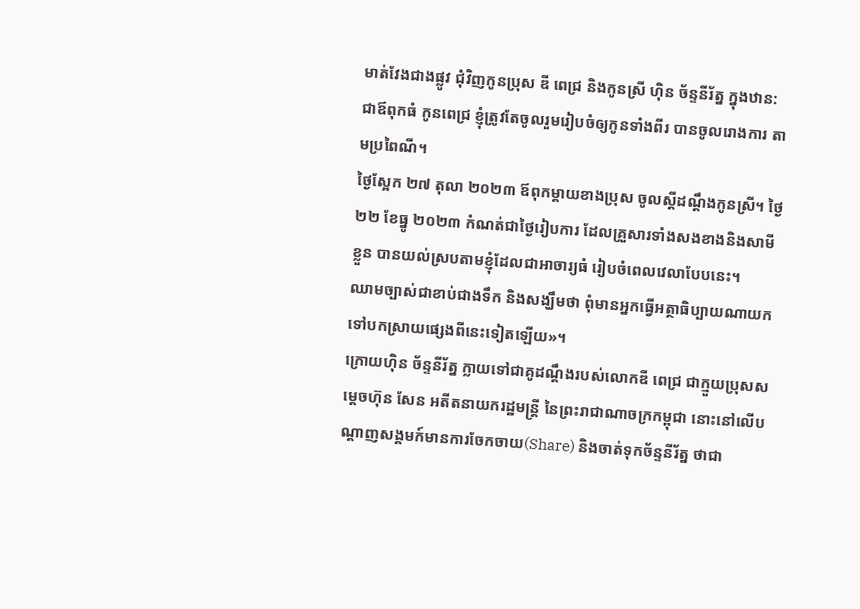មាត់វែងជាងផ្លូវ ជុំវិញកូនប្រុស ឌី ពេជ្រ និងកូនស្រី ហ៊ិន ច័ន្ទនីរ័ត្ន ក្នុងឋាន:ជាឪពុកធំ កូនពេជ្រ ខ្ញុំត្រូវតែចូលរួមរៀបចំឲ្យកូនទាំងពីរ បានចូលរោងការ តាមប្រពៃណី។
ថ្ងៃស្អែក ២៧ តុលា ២០២៣ ឪពុកម្តាយខាងប្រុស ចូលស្តីដណ្តឹងកូនស្រី។ ថ្ងៃ២២ ខែធ្នូ ២០២៣ កំណត់ជាថ្ងៃរៀបការ ដែលគ្រួសារទាំងសងខាងនិងសាមីខ្លួន បានយល់ស្របតាមខ្ញុំដែលជាអាចារ្យធំ រៀបចំពេលវេលាបែបនេះ។
ឈាមច្បាស់ជាខាប់ជាងទឹក និងសង្ឃឹមថា ពុំមានអ្នកធ្វើអត្ថាធិប្បាយណាយកទៅបកស្រាយផ្សេងពីនេះទៀតឡើយ»។
ក្រោយហ៊ិន ច័ន្ទនីរ័ត្ន ក្លាយទៅជាគូដណ្ដឹងរបស់លោកឌី ពេជ្រ ជាក្មួយប្រុសសម្តេចហ៊ុន សែន អតីតនាយករដ្ឋមន្ត្រី នៃព្រះរាជាណាចក្រកម្ពុជា នោះនៅលើបណ្ដាញសង្គមក៍មានការចែកចាយ(Share) និងចាត់ទុកច័ន្ទនីរ័ត្ន ថាជា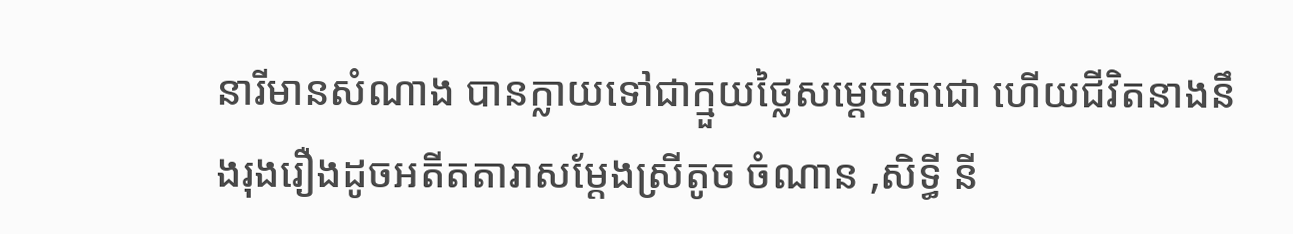នារីមានសំណាង បានក្លាយទៅជាក្មួយថ្លៃសម្ដេចតេជោ ហើយជីវិតនាងនឹងរុងរឿងដូចអតីតតារាសម្ដែងស្រីតូច ចំណាន ,សិទ្ធី នី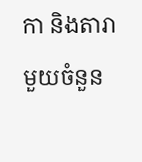កា និងតារាមួយចំនួន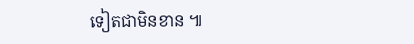ទៀតជាមិនខាន ៕